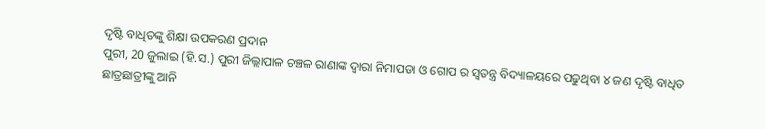ଦୃଷ୍ଟି ବାଧିତଙ୍କୁ ଶିକ୍ଷା ଉପକରଣ ପ୍ରଦାନ
ପୁରୀ, 20 ଜୁଲାଇ (ହି.ସ.) ପୁରୀ ଜିଲ୍ଲାପାଳ ଚଞ୍ଚଳ ରାଣାଙ୍କ ଦ୍ଵାରା ନିମାପଡା ଓ ଗୋପ ର ସ୍ବତନ୍ତ୍ର ବିଦ୍ୟାଳୟରେ ପଢୁଥିବା ୪ ଜଣ ଦୃଷ୍ଟି ବାଧିତ ଛାତ୍ରଛାତ୍ରୀଙ୍କୁ ଆନି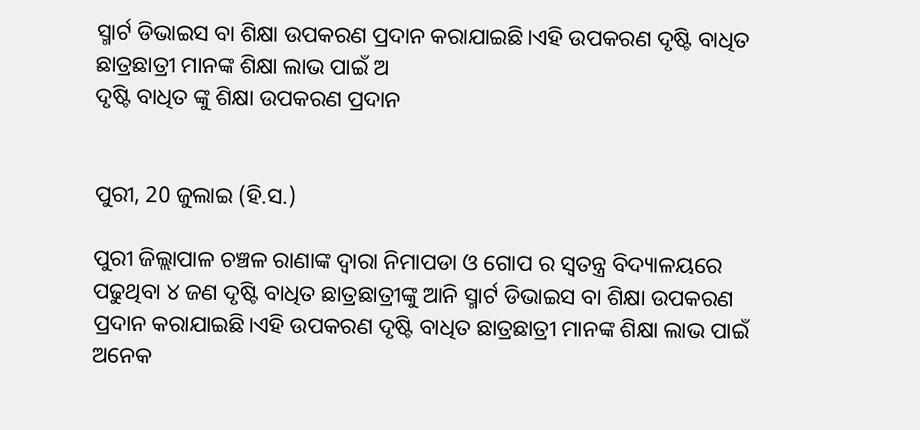ସ୍ମାର୍ଟ ଡିଭାଇସ ବା ଶିକ୍ଷା ଉପକରଣ ପ୍ରଦାନ କରାଯାଇଛି।ଏହି ଉପକରଣ ଦୃଷ୍ଟି ବାଧିତ ଛାତ୍ରଛାତ୍ରୀ ମାନଙ୍କ ଶିକ୍ଷା ଲାଭ ପାଇଁ ଅ
ଦୃଷ୍ଟି ବାଧିତ ଙ୍କୁ ଶିକ୍ଷା ଉପକରଣ ପ୍ରଦାନ


ପୁରୀ, 20 ଜୁଲାଇ (ହି.ସ.)

ପୁରୀ ଜିଲ୍ଲାପାଳ ଚଞ୍ଚଳ ରାଣାଙ୍କ ଦ୍ଵାରା ନିମାପଡା ଓ ଗୋପ ର ସ୍ବତନ୍ତ୍ର ବିଦ୍ୟାଳୟରେ ପଢୁଥିବା ୪ ଜଣ ଦୃଷ୍ଟି ବାଧିତ ଛାତ୍ରଛାତ୍ରୀଙ୍କୁ ଆନି ସ୍ମାର୍ଟ ଡିଭାଇସ ବା ଶିକ୍ଷା ଉପକରଣ ପ୍ରଦାନ କରାଯାଇଛି।ଏହି ଉପକରଣ ଦୃଷ୍ଟି ବାଧିତ ଛାତ୍ରଛାତ୍ରୀ ମାନଙ୍କ ଶିକ୍ଷା ଲାଭ ପାଇଁ ଅନେକ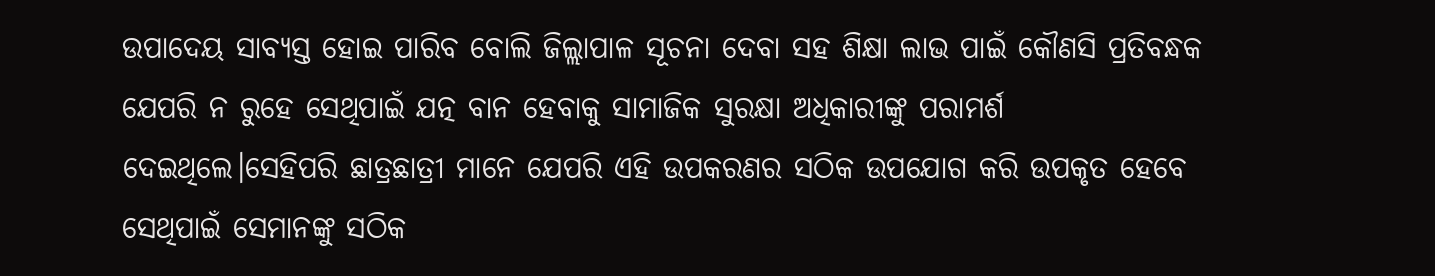ଉପାଦେୟ ସାବ୍ୟସ୍ତ ହୋଇ ପାରିବ ବୋଲି ଜିଲ୍ଲାପାଳ ସୂଚନା ଦେବା ସହ ଶିକ୍ଷା ଲାଭ ପାଇଁ କୌଣସି ପ୍ରତିବନ୍ଧକ ଯେପରି ନ ରୁହେ ସେଥିପାଇଁ ଯତ୍ନ ବାନ ହେବାକୁ ସାମାଜିକ ସୁରକ୍ଷା ଅଧିକାରୀଙ୍କୁ ପରାମର୍ଶ ଦେଇଥିଲେ।ସେହିପରି ଛାତ୍ରଛାତ୍ରୀ ମାନେ ଯେପରି ଏହି ଉପକରଣର ସଠିକ ଉପଯୋଗ କରି ଉପକୃତ ହେବେ ସେଥିପାଇଁ ସେମାନଙ୍କୁ ସଠିକ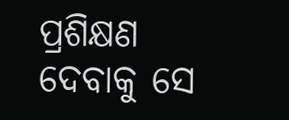ପ୍ରଶିକ୍ଷଣ ଦେବାକୁ ସେ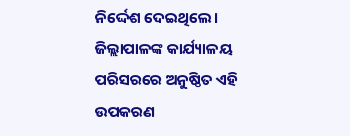ନିର୍ଦ୍ଦେଶ ଦେଇଥିଲେ। ଜିଲ୍ଲାପାଳଙ୍କ କାର୍ଯ୍ୟାଳୟ ପରିସରରେ ଅନୁଷ୍ଠିତ ଏହି ଉପକରଣ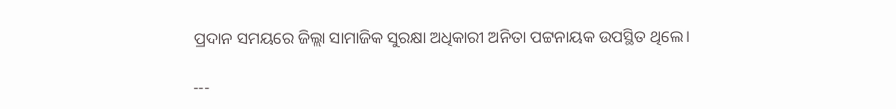ପ୍ରଦାନ ସମୟରେ ଜିଲ୍ଲା ସାମାଜିକ ସୁରକ୍ଷା ଅଧିକାରୀ ଅନିତା ପଟ୍ଟନାୟକ ଉପସ୍ଥିତ ଥିଲେ।

---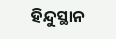ହିନ୍ଦୁସ୍ଥାନ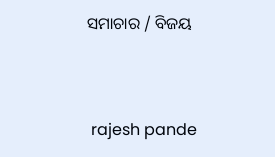ସମାଚାର / ବିଜୟ


 rajesh pande